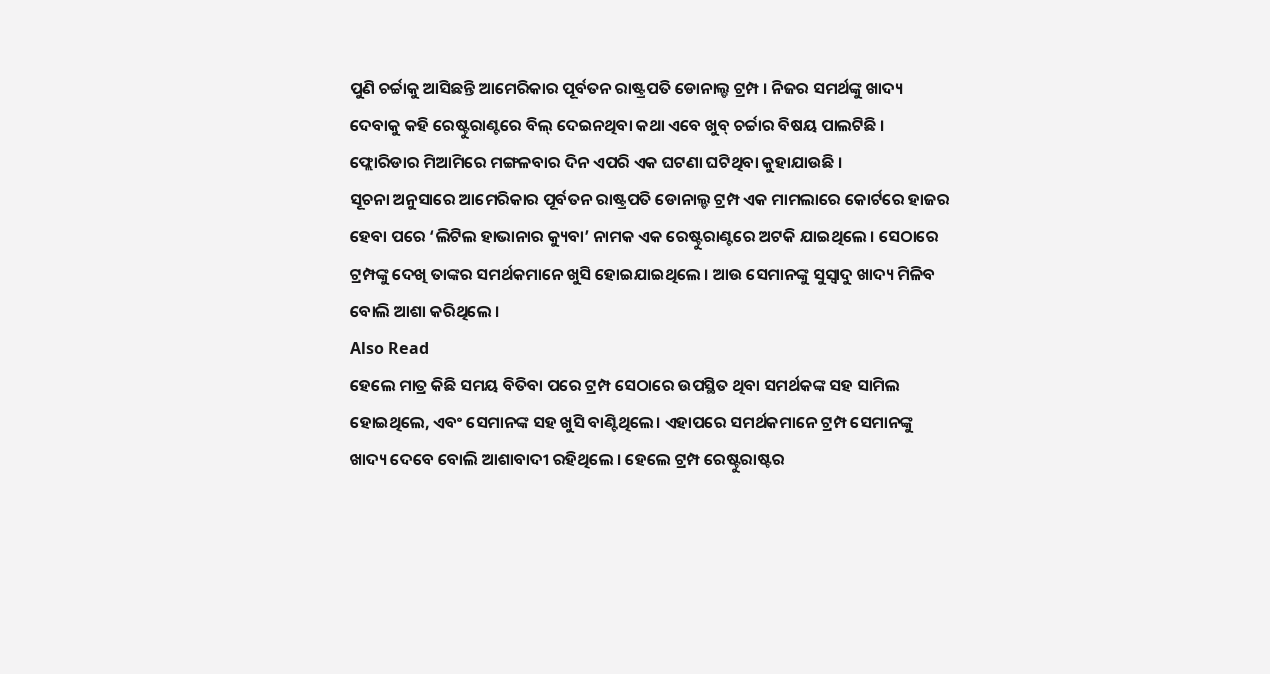ପୁଣି ଚର୍ଚ୍ଚାକୁ ଆସିଛନ୍ତି ଆମେରିକାର ପୂର୍ବତନ ରାଷ୍ଟ୍ରପତି ଡୋନାଲ୍ଡ ଟ୍ରମ୍ପ । ନିଜର ସମର୍ଥଙ୍କୁ ଖାଦ୍ୟ ଦେବାକୁ କହି ରେଷ୍ଟୁରାଣ୍ଟରେ ବିଲ୍ ଦେଇନଥିବା କଥା ଏବେ ଖୁବ୍ ଚର୍ଚ୍ଚାର ବିଷୟ ପାଲଟିଛି । ଫ୍ଲୋରିଡାର ମିଆମିରେ ମଙ୍ଗଳବାର ଦିନ ଏପରି ଏକ ଘଟଣା ଘଟିଥିବା କୁହାଯାଉଛି ।
ସୂଚନା ଅନୁସାରେ ଆମେରିକାର ପୂର୍ବତନ ରାଷ୍ଟ୍ରପତି ଡୋନାଲ୍ଡ ଟ୍ରମ୍ପ ଏକ ମାମଲାରେ କୋର୍ଟରେ ହାଜର ହେବା ପରେ ‘ଲିଟିଲ ହାଭାନାର କ୍ୟୁବା’ ନାମକ ଏକ ରେଷ୍ଟୁରାଣ୍ଟରେ ଅଟକି ଯାଇଥିଲେ । ସେଠାରେ ଟ୍ରମ୍ପଙ୍କୁ ଦେଖି ତାଙ୍କର ସମର୍ଥକମାନେ ଖୁସି ହୋଇଯାଇଥିଲେ । ଆଉ ସେମାନଙ୍କୁ ସୁସ୍ୱାଦୁ ଖାଦ୍ୟ ମିଳିବ ବୋଲି ଆଶା କରିଥିଲେ ।
Also Read
ହେଲେ ମାତ୍ର କିଛି ସମୟ ବିତିବା ପରେ ଟ୍ରମ୍ପ ସେଠାରେ ଉପସ୍ଥିତ ଥିବା ସମର୍ଥକଙ୍କ ସହ ସାମିଲ ହୋଇଥିଲେ, ଏବଂ ସେମାନଙ୍କ ସହ ଖୁସି ବାଣ୍ଟିଥିଲେ। ଏହାପରେ ସମର୍ଥକମାନେ ଟ୍ରମ୍ପ ସେମାନଙ୍କୁ ଖାଦ୍ୟ ଦେବେ ବୋଲି ଆଶାବାଦୀ ରହିଥିଲେ । ହେଲେ ଟ୍ରମ୍ପ ରେଷ୍ଟୁରାଷ୍ଟର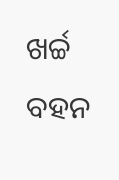ଖର୍ଚ୍ଚ ବହନ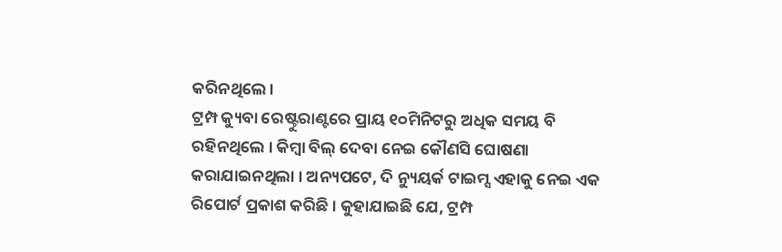କରିନଥିଲେ ।
ଟ୍ରମ୍ପ କ୍ୟୁବା ରେଷ୍ଟୁରାଣ୍ଟରେ ପ୍ରାୟ ୧୦ମିନିଟରୁ ଅଧିକ ସମୟ ବି ରହିନଥିଲେ । କିମ୍ବା ବିଲ୍ ଦେବା ନେଇ କୌଣସି ଘୋଷଣା କରାଯାଇନଥିଲା । ଅନ୍ୟପଟେ, ଦି ନ୍ୟୁୟର୍କ ଟାଇମ୍ସ ଏହାକୁ ନେଇ ଏକ ରିପୋର୍ଟ ପ୍ରକାଶ କରିଛି । କୁହାଯାଇଛି ଯେ, ଟ୍ରମ୍ପ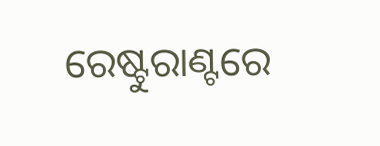ରେଷ୍ଟୁରାଣ୍ଟରେ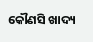କୌଣସି ଖାଦ୍ୟ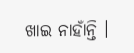ଖାଇ ନାହାଁନ୍ତି ।